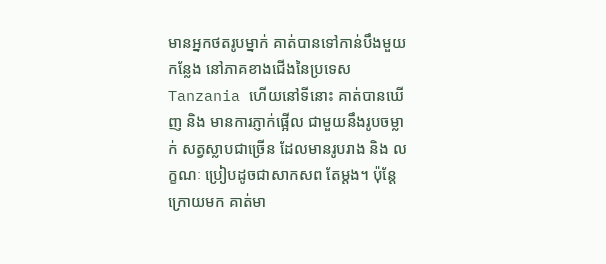មានអ្នកថតរូបម្នាក់ គាត់បានទៅកាន់បឹងមួយកន្លែង នៅភាគខាងជើងនៃប្រទេស Tanzania ហើយនៅទីនោះ គាត់បានឃើញ និង មានការភ្ញាក់ផ្អើល ជាមួយនឹងរូបចម្លាក់ សត្វស្លាបជាច្រើន ដែលមានរូបរាង និង លក្ខណៈ ប្រៀបដូចជាសាកសព តែម្តង។ ប៉ុន្តែក្រោយមក គាត់មា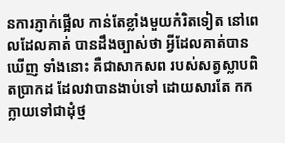នការភ្ញាក់ផ្អើល កាន់តែខ្លាំងមួយកំរិតទៀត នៅពេលដែលគាត់ បានដឹងច្បាស់ថា អ្វីដែលគាត់បានឃើញ ទាំងនោះ គឺជាសាកសព របស់សត្វស្លាបពិតប្រាកដ ដែលវាបានងាប់ទៅ ដោយសារតែ កកក្លាយទៅជាដុំថ្ម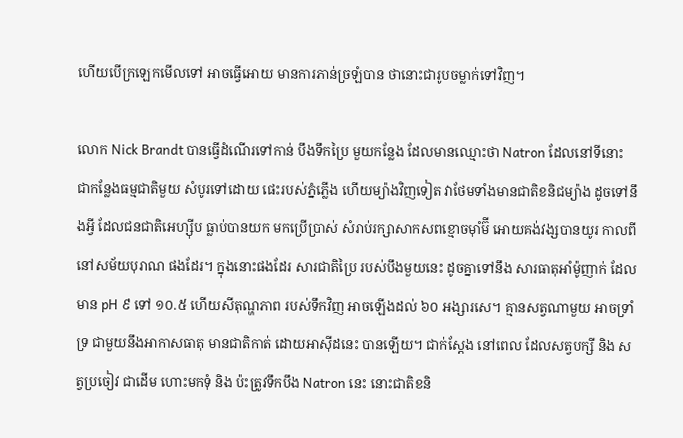ហើយបើក្រឡេកមើលទៅ អាចធ្វើអោយ មានការភាន់ច្រឡំបាន ថានោះជារូបចម្លាក់ទៅវិញ។

លោក Nick Brandt បានធ្វើដំណើរទៅកាន់ បឹងទឹកប្រៃ មួយកន្លែង ដែលមានឈ្មោះថា Natron ដែលនៅទីនោះ ជាកន្លែងធម្មជាតិមួយ សំបូរទៅដោយ ផេះរបស់ភ្នំភ្លើង ហើយម្យ៉ាងវិញទៀត វាថែមទាំងមានជាតិខនិជម្យ៉ាង ដូចទៅនឹងអ្វី ដែលជនជាតិអេហ្ស៊ីប ធ្លាប់បានយក មកប្រើប្រាស់ សំរាប់រក្សាសាកសពខ្មោចម៉ាំម៊ី អោយគង់វង្សបានយូរ កាលពីនៅសម័យបុរាណ ផងដែរ។ ក្នុងនោះផងដែរ សារជាតិប្រៃ របស់បឹងមួយនេះ ដូចគ្នាទៅនឹង សារធាតុអាំម៉ូញាក់ ដែលមាន pH ៩ ទៅ ១០.៥ ហើយសីតុណ្ហភាព របស់ទឹកវិញ អាចឡើងដល់ ៦០ អង្សារសេ។ គ្មានសត្វណាមួយ អាចទ្រាំទ្រ ជាមួយនឹងអាកាសធាតុ មានជាតិកាត់ ដោយអាស៊ីដនេះ បានឡើយ។ ជាក់ស្តែង នៅពេល ដែលសត្វបក្សី និង សត្វប្រចៀវ ជាដើម ហោះមកទុំ និង ប៉ះត្រូវទឹកបឹង Natron នេះ នោះជាតិខនិ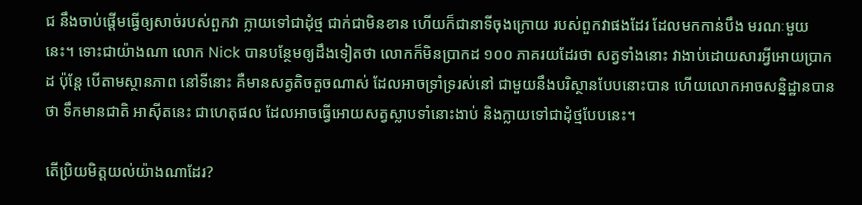ជ នឹងចាប់ផ្តើមធ្វើឲ្យសាច់របស់ពួកវា ក្លាយទៅជាដុំថ្ម ជាក់ជាមិនខាន ហើយក៏ជានាទីចុងក្រោយ របស់ពួកវាផងដែរ ដែលមកកាន់បឹង មរណៈមួយនេះ។ ទោះជាយ៉ាងណា លោក Nick បានបន្ថែមឲ្យដឹងទៀតថា លោកក៏មិនប្រាកដ ១០០ ភាគរយដែរថា សត្វទាំងនោះ វាងាប់ដោយសារអ្វីអោយប្រាកដ ប៉ុន្តែ បើតាមស្ថានភាព នៅទីនោះ គឺមានសត្វតិចតួចណាស់ ដែលអាចទ្រាំទ្ររស់នៅ ជាមួយនឹងបរិស្ថានបែបនោះបាន ហើយលោកអាចសន្និដ្ឋានបានថា ទឹកមានជាតិ អាស៊ីតនេះ ជាហេតុផល ដែលអាចធ្វើអោយសត្វស្លាបទាំនោះងាប់ និងក្លាយទៅជាដុំថ្មបែបនេះ។

តើប្រិយមិត្តយល់យ៉ាងណាដែរ?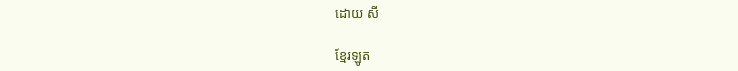ដោយ សី

ខ្មែរឡូត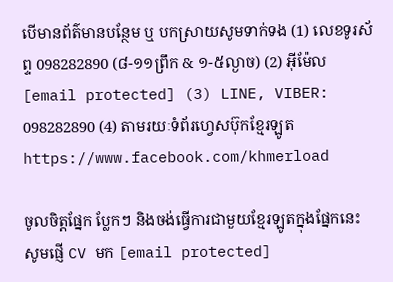បើមានព័ត៌មានបន្ថែម ឬ បកស្រាយសូមទាក់ទង (1) លេខទូរស័ព្ទ 098282890 (៨-១១ព្រឹក & ១-៥ល្ងាច) (2) អ៊ីម៉ែល [email protected] (3) LINE, VIBER: 098282890 (4) តាមរយៈទំព័រហ្វេសប៊ុកខ្មែរឡូត https://www.facebook.com/khmerload

ចូលចិត្តផ្នែក ប្លែកៗ និងចង់ធ្វើការជាមួយខ្មែរឡូតក្នុងផ្នែកនេះ សូមផ្ញើ CV មក [email protected]